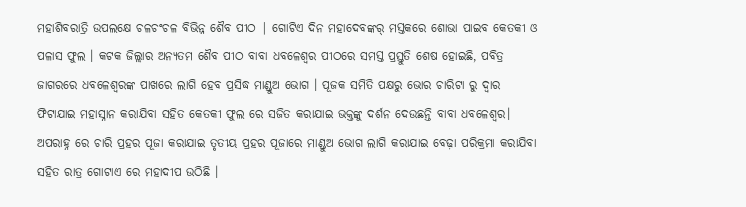ମହାଶିବରାତ୍ରି ଉପଲକ୍ଷେ ଚଳଚଂଚଳ ବିଭିନ୍ନ ଶୈବ ପୀଠ | ଗୋଟିଏ ଦିନ ମହାଦେବଙ୍କର୍ ମସ୍ତକରେ ଶୋଭା ପାଇବ କେତକୀ ଓ ପଳାସ ଫୁଲ । କଟକ ଜିଲ୍ଲାର ଅନ୍ୟତମ ଶୈବ ପୀଠ ବାବା ଧବଳେଶ୍ବର ପୀଠରେ ସମସ୍ତ ପ୍ରସ୍ତୁତି ଶେଷ ହୋଇଛି, ପବିତ୍ର ଜାଗରରେ ଧବଳେଶ୍ଵରଙ୍କ ପାଖରେ ଲାଗି ହେବ ପ୍ରସିଦ୍ଧ ମାଣ୍ଡୁଅ ଭୋଗ । ପୂଜକ ସମିତି ପକ୍ଷରୁ ଭୋର ଚାରିଟା ରୁ ଦ୍ଵାର ଫିଟାଯାଇ ମହାସ୍ନାନ କରାଯିବା ସହିତ କେତକୀ ଫୁଲ ରେ ସଜିତ କରାଯାଇ ଭକ୍ତଙ୍କୁ ଦର୍ଶନ ଦେଉଛନ୍ତି ବାବା ଧବଳେଶ୍ବର। ଅପରାହ୍ନ ରେ ଚାରି ପ୍ରହର ପୂଜା କରାଯାଇ ତୃତୀୟ ପ୍ରହର ପୂଜାରେ ମାଣ୍ଡୁଅ ଭୋଗ ଲାଗି କରାଯାଇ ବେଢ଼ା ପରିକ୍ରମା କରାଯିବା ସହିତ ରାତ୍ର ଗୋଟାଏ ରେ ମହାଦୀପ ଉଠିଛି ।